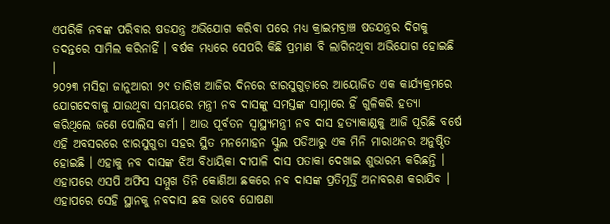ଏପରିକି ନବଙ୍କ ପରିବାର ଷଡଯନ୍ତ୍ର ଅଭିଯୋଗ କରିବା ପରେ ମଧ୍ୟ କ୍ରାଇମବ୍ରାଞ୍ଚ ଷଡଯନ୍ତ୍ରର ଦିଗକୁ ତଦନ୍ତରେ ସାମିଲ କରିନାହିଁ । ବର୍ଷକ ମଧ୍ୟରେ ସେପରି କିଛି ପ୍ରମାଣ ବି ଲାଗିନଥିବା ଅଭିଯୋଗ ହୋଇଛି ।
୨୦୨୩ ମସିହା ଜାନୁଆରୀ ୨୯ ତାରିଖ ଆଜିର ଦିନରେ ଝାରସୁଗୁଡ଼ାରେ ଆୟୋଜିତ ଏକ କାର୍ଯ୍ୟକ୍ରମରେ ଯୋଗଦେବାକୁ ଯାଉଥିବା ସମୟରେ ମନ୍ତ୍ରୀ ନବ ଦାସଙ୍କୁ ସମସ୍ତଙ୍କ ସାମ୍ନାରେ ହିଁ ଗୁଳିକରି ହତ୍ୟା କରିଥିଲେ ଜଣେ ପୋଲିସ କର୍ମୀ । ଆଉ ପୂର୍ବତନ ସ୍ବାସ୍ଥ୍ୟମନ୍ତ୍ରୀ ନବ ଦାସ ହତ୍ୟାକାଣ୍ଡକୁ ଆଜି ପୂରିଛି ବର୍ଷେ
ଏହି ଅବସରରେ ଝାରସୁଗୁଡା ସହର ସ୍ଥିତ ମନମୋହନ ସ୍କୁଲ ପଡିଆରୁ ଏକ ମିନି ମାରାଥନର ଅନୁଷ୍ଠିତ ହୋଇଛି । ଏହାକୁ ନବ ଦାସଙ୍କ ଝିଅ ବିଧାୟିକା ଦୀପାଳି ଦାସ ପତାକା ଦେଖାଇ ଶୁଭାରମ୍ଭ କରିଛନ୍ତି । ଏହାପରେ ଏସପି ଅଫିସ ସମ୍ମୁଖ ତିନି କୋଣିଆ ଛକରେ ନବ ଦାସଙ୍କ ପ୍ରତିମୂର୍ତ୍ତି ଅନାବରଣ କରାଯିବ । ଏହାପରେ ସେହି ସ୍ଥାନକୁ ନବଦାସ ଛକ ଭାବେ ଘୋଷଣା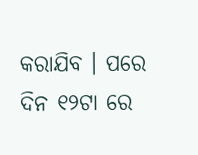କରାଯିବ । ପରେ ଦିନ ୧୨ଟା ରେ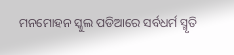ମନମୋହନ ସ୍କୁଲ ପଡିଆରେ ସର୍ବଧର୍ମ ସ୍ମୃତି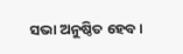ସଭା ଅନୁଷ୍ଠିତ ହେବ ।